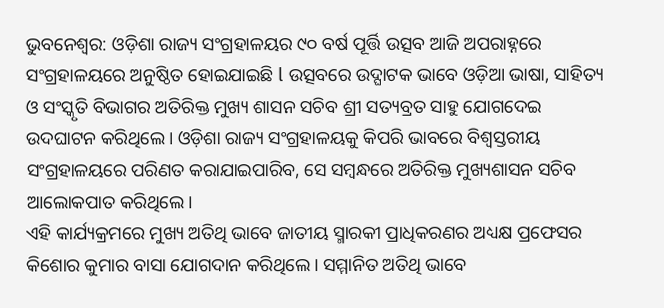ଭୁବନେଶ୍ୱର: ଓଡ଼ିଶା ରାଜ୍ୟ ସଂଗ୍ରହାଳୟର ୯୦ ବର୍ଷ ପୂର୍ତ୍ତି ଉତ୍ସବ ଆଜି ଅପରାହ୍ନରେ
ସଂଗ୍ରହାଳୟରେ ଅନୁଷ୍ଠିତ ହୋଇଯାଇଛି l ଉତ୍ସବରେ ଉଦ୍ଘାଟକ ଭାବେ ଓଡ଼ିଆ ଭାଷା, ସାହିତ୍ୟ ଓ ସଂସ୍କୃତି ବିଭାଗର ଅତିରିକ୍ତ ମୁଖ୍ୟ ଶାସନ ସଚିବ ଶ୍ରୀ ସତ୍ୟବ୍ରତ ସାହୁ ଯୋଗଦେଇ ଉଦଘାଟନ କରିଥିଲେ। ଓଡ଼ିଶା ରାଜ୍ୟ ସଂଗ୍ରହାଳୟକୁ କିପରି ଭାବରେ ବିଶ୍ଵସ୍ତରୀୟ ସଂଗ୍ରହାଳୟରେ ପରିଣତ କରାଯାଇପାରିବ, ସେ ସମ୍ବନ୍ଧରେ ଅତିରିକ୍ତ ମୁଖ୍ୟଶାସନ ସଚିବ ଆଲୋକପାତ କରିଥିଲେ।
ଏହି କାର୍ଯ୍ୟକ୍ରମରେ ମୁଖ୍ୟ ଅତିଥି ଭାବେ ଜାତୀୟ ସ୍ମାରକୀ ପ୍ରାଧିକରଣର ଅଧ୍ୟକ୍ଷ ପ୍ରଫେସର କିଶୋର କୁମାର ବାସା ଯୋଗଦାନ କରିଥିଲେ। ସମ୍ମାନିତ ଅତିଥି ଭାବେ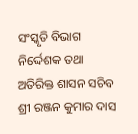ସଂସ୍କୃତି ବିଭାଗ ନିର୍ଦ୍ଦେଶକ ତଥା ଅତିରିକ୍ତ ଶାସନ ସଚିବ ଶ୍ରୀ ରଞ୍ଜନ କୁମାର ଦାସ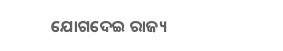ଯୋଗଦେଇ ରାଜ୍ୟ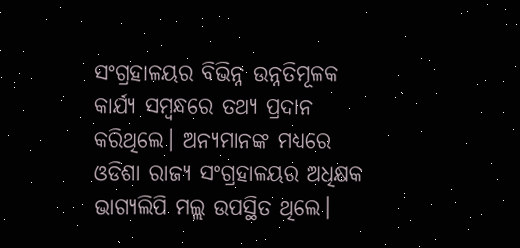ସଂଗ୍ରହାଳୟର ବିଭିନ୍ନ ଉନ୍ନତିମୂଳକ କାର୍ଯ୍ୟ ସମ୍ବନ୍ଧରେ ତଥ୍ୟ ପ୍ରଦାନ କରିଥିଲେ। ଅନ୍ୟମାନଙ୍କ ମଧ୍ୟରେ ଓଡିଶା ରାଜ୍ୟ ସଂଗ୍ରହାଳୟର ଅଧିକ୍ଷକ ଭାଗ୍ୟଲିପି ମଲ୍ଲ ଉପସ୍ଥିତ ଥିଲେ।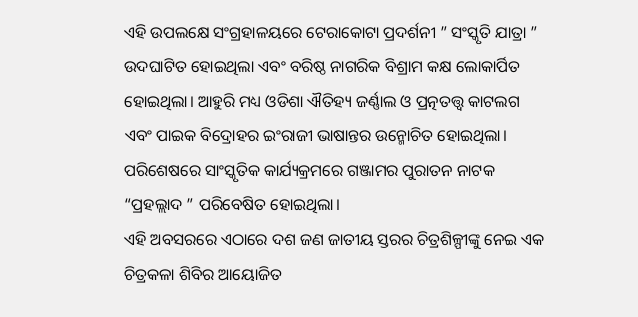ଏହି ଉପଲକ୍ଷେ ସଂଗ୍ରହାଳୟରେ ଟେରାକୋଟା ପ୍ରଦର୍ଶନୀ ” ସଂସ୍କୃତି ଯାତ୍ରା ” ଉଦଘାଟିତ ହୋଇଥିଲା ଏବଂ ବରିଷ୍ଠ ନାଗରିକ ବିଶ୍ରାମ କକ୍ଷ ଲୋକାର୍ପିତ ହୋଇଥିଲା। ଆହୁରି ମଧ୍ୟ ଓଡିଶା ଐତିହ୍ୟ ଜର୍ଣ୍ଣାଲ ଓ ପ୍ରତ୍ନତତ୍ତ୍ୱ କାଟଲଗ ଏବଂ ପାଇକ ବିଦ୍ରୋହର ଇଂରାଜୀ ଭାଷାନ୍ତର ଉନ୍ମୋଚିତ ହୋଇଥିଲା। ପରିଶେଷରେ ସାଂସ୍କୃତିକ କାର୍ଯ୍ୟକ୍ରମରେ ଗଞ୍ଜାମର ପୁରାତନ ନାଟକ “ପ୍ରହଲ୍ଲାଦ ” ପରିବେଷିତ ହୋଇଥିଲା।
ଏହି ଅବସରରେ ଏଠାରେ ଦଶ ଜଣ ଜାତୀୟ ସ୍ତରର ଚିତ୍ରଶିଳ୍ପୀଙ୍କୁ ନେଇ ଏକ ଚିତ୍ରକଳା ଶିବିର ଆୟୋଜିତ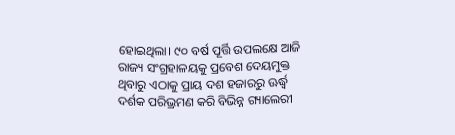ହୋଇଥିଲା। ୯୦ ବର୍ଷ ପୂର୍ତ୍ତି ଉପଲକ୍ଷେ ଆଜି ରାଜ୍ୟ ସଂଗ୍ରହାଳୟକୁ ପ୍ରବେଶ ଦେୟମୁକ୍ତ ଥିବାରୁ ଏଠାକୁ ପ୍ରାୟ ଦଶ ହଜାରରୁ ଊର୍ଦ୍ଧ୍ଵ ଦର୍ଶକ ପରିଭ୍ରମଣ କରି ବିଭିନ୍ନ ଗ୍ୟାଲେରୀ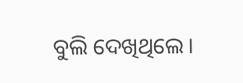ବୁଲି ଦେଖିଥିଲେ।